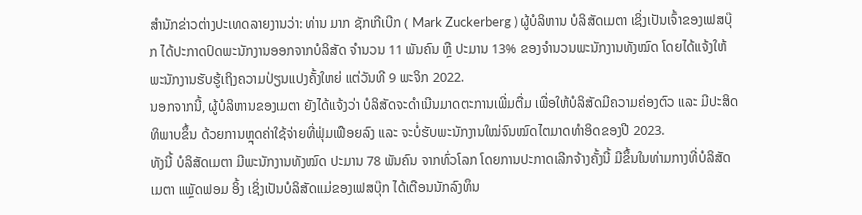ສຳນັກຂ່າວຕ່າງປະເທດລາຍງານວ່າ: ທ່ານ ມາກ ຊັກເກີເບີກ ( Mark Zuckerberg ) ຜູ້ບໍລິຫານ ບໍລິສັດເມຕາ ເຊິ່ງເປັນເຈົ້າຂອງເຟສບຸ໊ກ ໄດ້ປະກາດປົດພະນັກງານອອກຈາກບໍລິສັດ ຈຳນວນ 11 ພັນຄົນ ຫຼື ປະມານ 13% ຂອງຈຳນວນພະນັກງານທັງໝົດ ໂດຍໄດ້ແຈ້ງໃຫ້ພະນັກງານຮັບຮູ້ເຖິງຄວາມປ່ຽນແປງຄັ້ງໃຫຍ່ ແຕ່ວັນທີ 9 ພະຈິກ 2022.
ນອກຈາກນີ້, ຜູ້ບໍລິຫານຂອງເມຕາ ຍັງໄດ້ແຈ້ງວ່າ ບໍລິສັດຈະດຳເນີນມາດຕະການເພີ່ມຕື່ມ ເພື່ອໃຫ້ບໍລິສັດມີຄວາມຄ່ອງຕົວ ແລະ ມີປະສິດທິພາບຂຶ້ນ ດ້ວຍການຫຼຸດຄ່າໃຊ້ຈ່າຍທີ່ຟຸ່ມເຟືອຍລົງ ແລະ ຈະບໍ່ຮັບພະນັກງານໃໝ່ຈົນໝົດໄຕມາດທຳອິດຂອງປີ 2023.
ທັງນີ້ ບໍລິສັດເມຕາ ມີພະນັກງານທັງໝົດ ປະມານ 78 ພັນຄົນ ຈາກທົ່ວໂລກ ໂດຍການປະກາດເລີກຈ້າງຄັ້ງນີ້ ມີຂຶ້ນໃນທ່າມກາງທີ່ບໍລິສັດເມຕາ ແພຼັດຟອມ ອິ້ງ ເຊິ່ງເປັນບໍລິສັດແມ່ຂອງເຟສບຸ໊ກ ໄດ້ເຕືອນນັກລົງທຶນ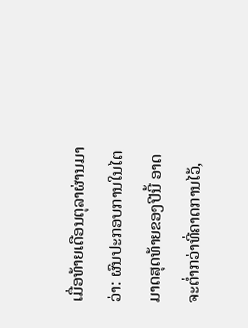ເມື່ອທ້າຍເດືອນຕຸລາຜ່ານມາວ່າ: ຜົນປະກອບການໃນໄຕມາດສຸດທ້າຍຂອງປີນີ້ ອາດຈະຕ່ຳກວ່າທີ່ຄາດການໄວ້,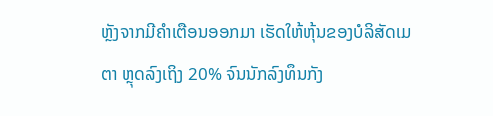ຫຼັງຈາກມີຄຳເຕືອນອອກມາ ເຮັດໃຫ້ຫຸ້ນຂອງບໍລິສັດເມຕາ ຫຼຸດລົງເຖິງ 20% ຈົນນັກລົງທຶນກັງ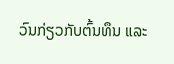ວົນກ່ຽວກັບຕົ້ນທຶນ ແລະ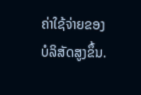ຄ່າໃຊ້ຈ່າຍຂອງບໍລິສັດສູງຂຶ້ນ.